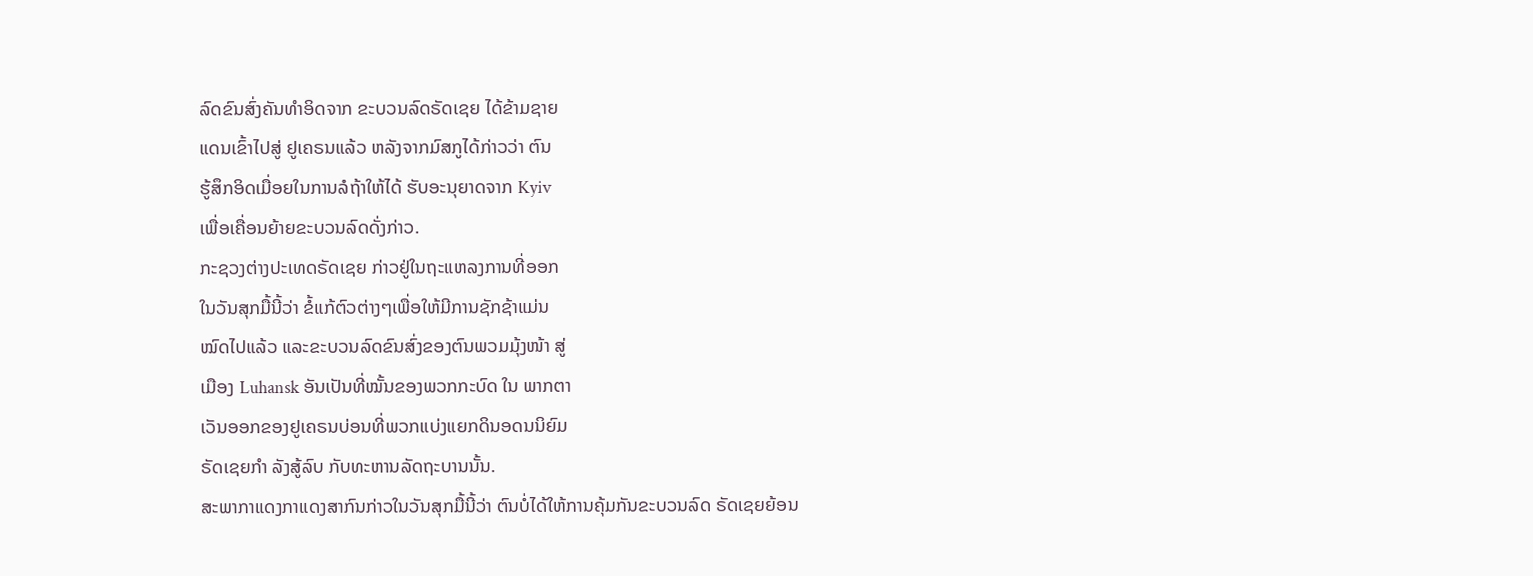ລົດຂົນສົ່ງຄັນທຳອິດຈາກ ຂະບວນລົດຣັດເຊຍ ໄດ້ຂ້າມຊາຍ
ແດນເຂົ້າໄປສູ່ ຢູເຄຣນແລ້ວ ຫລັງຈາກມົສກູໄດ້ກ່າວວ່າ ຕົນ
ຮູ້ສຶກອິດເມື່ອຍໃນການລໍຖ້າໃຫ້ໄດ້ ຮັບອະນຸຍາດຈາກ Kyiv
ເພື່ອເຄື່ອນຍ້າຍຂະບວນລົດດັ່ງກ່າວ.
ກະຊວງຕ່າງປະເທດຣັດເຊຍ ກ່າວຢູ່ໃນຖະແຫລງການທີ່ອອກ
ໃນວັນສຸກມື້ນີ້ວ່າ ຂໍ້ແກ້ຕົວຕ່າງໆເພື່ອໃຫ້ມີການຊັກຊ້າແມ່ນ
ໝົດໄປແລ້ວ ແລະຂະບວນລົດຂົນສົ່ງຂອງຕົນພວມມຸ້ງໜ້າ ສູ່
ເມືອງ Luhansk ອັນເປັນທີ່ໝັ້ນຂອງພວກກະບົດ ໃນ ພາກຕາ
ເວັນອອກຂອງຢູເຄຣນບ່ອນທີ່ພວກແບ່ງແຍກດິນອດນນິຍົມ
ຣັດເຊຍກຳ ລັງສູ້ລົບ ກັບທະຫານລັດຖະບານນັ້ນ.
ສະພາກາແດງກາແດງສາກົນກ່າວໃນວັນສຸກມື້ນີ້ວ່າ ຕົນບໍ່ໄດ້ໃຫ້ການຄຸ້ມກັນຂະບວນລົດ ຣັດເຊຍຍ້ອນ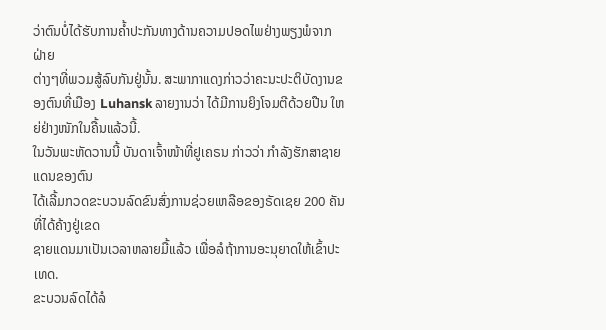ວ່າຕົນບໍ່ໄດ້ຮັບການຄ້ຳປະກັນທາງດ້ານຄວາມປອດໄພຢ່າງພຽງພໍຈາກຝ່າຍ
ຕ່າງໆທີ່ພວມສູ້ລົບກັນຢູ່ນັ້ນ. ສະພາກາແດງກ່າວວ່າຄະນະປະຕິບັດງານຂອງຕົນທີ່ເມືອງ Luhansk ລາຍງານວ່າ ໄດ້ມີການຍິງໂຈມຕີດ້ວຍປືນ ໃຫຍ່ຢ່າງໜັກໃນຄື້ນແລ້ວນີ້.
ໃນວັນພະຫັດວານນີ້ ບັນດາເຈົ້າໜ້າທີ່ຢູເຄຣນ ກ່າວວ່າ ກຳລັງຮັກສາຊາຍແດນຂອງຕົນ
ໄດ້ເລີ້ມກວດຂະບວນລົດຂົນສົ່ງການຊ່ວຍເຫລືອຂອງຣັດເຊຍ 200 ຄັນທີ່ໄດ້ຄ້າງຢູ່ເຂດ
ຊາຍແດນມາເປັນເວລາຫລາຍມື້ແລ້ວ ເພື່ອລໍຖ້າການອະນຸຍາດໃຫ້ເຂົ້າປະເທດ.
ຂະບວນລົດໄດ້ລໍ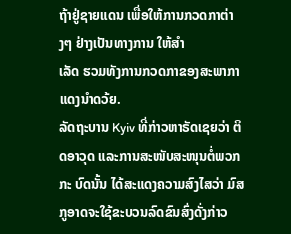ຖ້າຢູ່ຊາຍແດນ ເພື່ອໃຫ້ການກວດກາຕ່າງໆ ຢ່າງເປັນທາງການ ໃຫ້ສຳ
ເລັດ ຮວມທັງການກວດກາຂອງສະພາກາແດງນຳດວ້ຍ.
ລັດຖະບານ Kyiv ທີ່ກ່າວຫາຣັດເຊຍວ່າ ຕິດອາວຸດ ແລະການສະໜັບສະໜຸນຕໍ່ພວກກະ ບົດນັ້ນ ໄດ້ສະແດງຄວາມສົງໄສວ່າ ມົສກູອາດຈະໃຊ້ຂະບວນລົດຂົນສົ່ງດັ່ງກ່າວ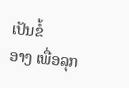ເປັນຂໍ້
ອາງ ເພື່ອລຸກ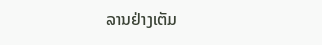ລານຢ່າງເຕັມ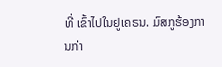ທີ່ ເຂົ້າໄປໃນຢູເຄຣນ. ມົສກູຮ້ອງການກ່າ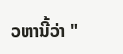ວຫານີ້ວ່າ "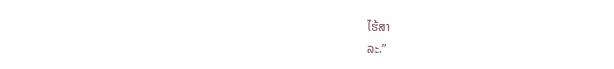ໄຮ້ສາ
ລະ.”